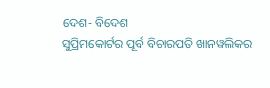ଦେଶ- ବିଦେଶ
ସୁପ୍ରିମକୋର୍ଟର ପୂର୍ବ ବିଚାରପତି ଖାନୱଲିକର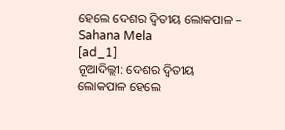ହେଲେ ଦେଶର ଦ୍ୱିତୀୟ ଲୋକପାଳ – Sahana Mela
[ad_1]
ନୂଆଦିଲ୍ଲୀ: ଦେଶର ଦ୍ୱିତୀୟ ଲୋକପାଳ ହେଲେ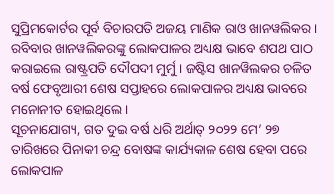ସୁପ୍ରିମକୋର୍ଟର ପୂର୍ବ ବିଚାରପତି ଅଜୟ ମାଣିକ ରାଓ ଖାନୱଲିକର । ରବିବାର ଖାନୱଲିକରଙ୍କୁ ଲୋକପାଳର ଅଧ୍ୟକ୍ଷ ଭାବେ ଶପଥ ପାଠ କରାଇଲେ ରାଷ୍ଟ୍ରପତି ଦୌପଦୀ ମୁର୍ମୁ । ଜଷ୍ଟିସ ଖାନୱିଲକର ଚଳିତ ବର୍ଷ ଫେବୃଆରୀ ଶେଷ ସପ୍ତାହରେ ଲୋକପାଳର ଅଧ୍ୟକ୍ଷ ଭାବରେ ମନୋନୀତ ହୋଇଥିଲେ ।
ସୂଚନାଯୋଗ୍ୟ, ଗତ ଦୁଇ ବର୍ଷ ଧରି ଅର୍ଥାତ୍ ୨୦୨୨ ମେ’ ୨୭ ତାରିଖରେ ପିନାକୀ ଚନ୍ଦ୍ର ବୋଷଙ୍କ କାର୍ଯ୍ୟକାଳ ଶେଷ ହେବା ପରେ ଲୋକପାଳ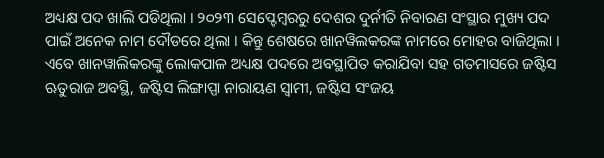ଅଧ୍ୟକ୍ଷ ପଦ ଖାଲି ପଡିଥିଲା । ୨୦୨୩ ସେପ୍ଟେମ୍ବରରୁ ଦେଶର ଦୁର୍ନୀତି ନିବାରଣ ସଂସ୍ଥାର ମୁଖ୍ୟ ପଦ ପାଇଁ ଅନେକ ନାମ ଦୌଡରେ ଥିଲା । କିନ୍ତୁ ଶେଷରେ ଖାନୱିଲକରଙ୍କ ନାମରେ ମୋହର ବାଜିଥିଲା ।
ଏବେ ଖାନୱାଲିକରଙ୍କୁ ଲୋକପାଳ ଅଧ୍ୟକ୍ଷ ପଦରେ ଅବସ୍ଥାପିତ କରାଯିବା ସହ ଗତମାସରେ ଜଷ୍ଟିସ ଋତୁରାଜ ଅବସ୍ଥି, ଜଷ୍ଟିସ ଲିଙ୍ଗାପ୍ପା ନାରାୟଣ ସ୍ୱାମୀ, ଜଷ୍ଟିସ ସଂଜୟ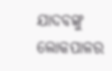ଯାଦବଙ୍କୁ ଲୋକପାଳର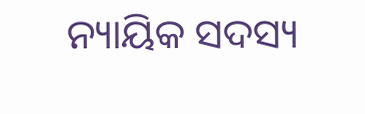ନ୍ୟାୟିକ ସଦସ୍ୟ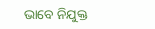ଭାବେ ନିଯୁକ୍ତ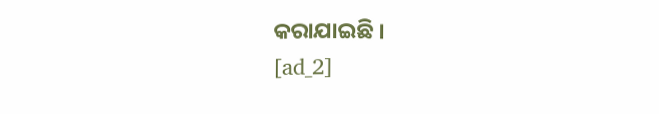କରାଯାଇଛି ।
[ad_2]